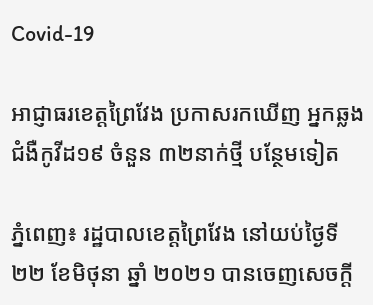Covid-19

អាជ្ញាធរខេត្តព្រៃវែង ប្រកាសរកឃើញ អ្នកឆ្លងជំងឺកូវីដ១៩ ចំនួន ៣២នាក់ថ្មី បន្ថែមទៀត

ភ្នំពេញ៖ រដ្ឋបាលខេត្តព្រៃវែង នៅយប់ថ្ងៃទី ២២ ខែមិថុនា ឆ្នាំ ២០២១ បានចេញសេចក្ដី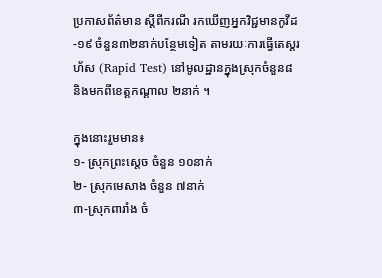ប្រកាសព័ត៌មាន ស្ដីពីករណី រកឃើញអ្នកវិជ្ជមានកូវីដ-១៩ ចំនួន៣២នាក់បន្ថែមទៀត តាមរយៈការធ្វើតេស្តរហ័ស (Rapid Test) នៅមូលដ្ឋានក្នុងស្រុកចំនួន៨ និងមកពីខេត្តកណ្តាល ២នាក់ ។

ក្នុងនោះរួមមាន៖
១- ស្រុកព្រះសេ្តច ចំនួន ១០នាក់
២- ស្រុកមេសាង ចំនួន ៧នាក់
៣-ស្រុកពារាំង ចំ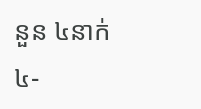នួន ៤នាក់
៤-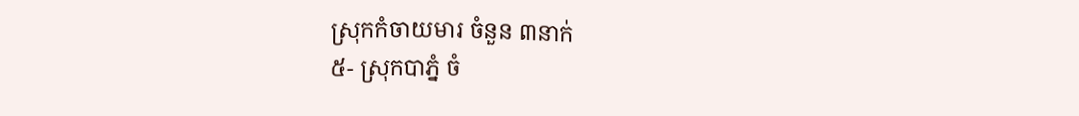ស្រុកកំចាយមារ ចំនួន ៣នាក់
៥- ស្រុកបាភ្នំ ចំ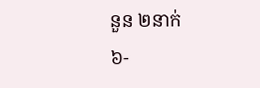នួន ២នាក់
៦-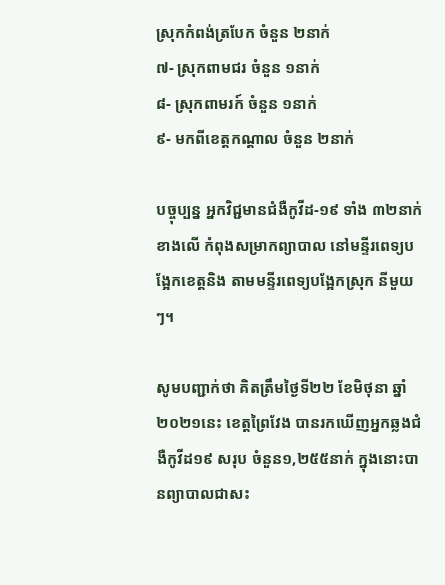ស្រុកកំពង់ត្របែក ចំនួន ២នាក់
៧- ស្រុកពាមជរ ចំនួន ១នាក់
៨- ស្រុកពាមរក៍ ចំនួន ១នាក់
៩- មកពីខេត្តកណ្តាល ចំនួន ២នាក់

បច្ចុប្បន្ន អ្នកវិជ្ជមានជំងឺកូវីដ-១៩ ទាំង ៣២នាក់ខាងលើ កំពុងសម្រាកព្យាបាល នៅមន្ទីរពេទ្យបង្អែកខេត្តនិង តាមមន្ទីរពេទ្យបង្អែកស្រុក នីមួយៗ។

សូមបញ្ជាក់ថា គិតត្រឹមថ្ងៃទី២២ ខែមិថុនា ឆ្នាំ២០២១នេះ ខេត្តព្រៃវែង បានរកឃើញអ្នកឆ្លងជំងឺកូវីដ១៩ សរុប ចំនួន១,២៥៥នាក់ ក្នុងនោះបានព្យាបាលជាសះ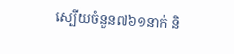ស្បើយចំនួន៧៦១នាក់ និ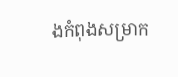ងកំពុងសម្រាក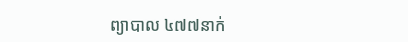ព្យាបាល ៤៧៧នាក់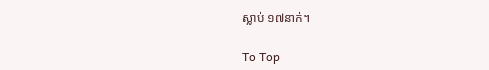ស្លាប់ ១៧នាក់។

To Top